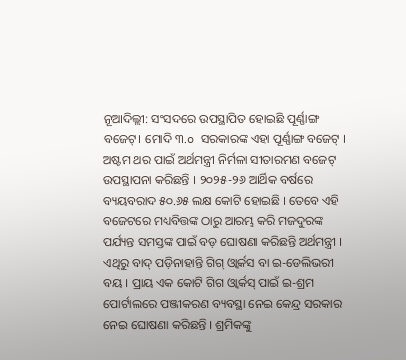ନୂଆଦିଲ୍ଲୀ: ସଂସଦରେ ଉପସ୍ଥାପିତ ହୋଇଛି ପୂର୍ଣ୍ଣାଙ୍ଗ ବଜେଟ୍। ମୋଦି ୩.o ସରକାରଙ୍କ ଏହା ପୂର୍ଣ୍ଣାଙ୍ଗ ବଜେଟ୍ । ଅଷ୍ଟମ ଥର ପାଇଁ ଅର୍ଥମନ୍ତ୍ରୀ ନିର୍ମଳା ସୀତାରମଣ ବଜେଟ୍ ଉପସ୍ଥାପନା କରିଛନ୍ତି । ୨୦୨୫-୨୬ ଆର୍ଥିକ ବର୍ଷରେ ବ୍ୟୟବରାଦ ୫୦.୬୫ ଲକ୍ଷ କୋଟି ହୋଇଛି । ତେବେ ଏହି ବଜେଟରେ ମଧ୍ୟବିତ୍ତଙ୍କ ଠାରୁ ଆରମ୍ଭ କରି ମଜଦୁରଙ୍କ ପର୍ଯ୍ୟନ୍ତ ସମସ୍ତଙ୍କ ପାଇଁ ବଡ଼ ଘୋଷଣା କରିଛନ୍ତି ଅର୍ଥମନ୍ତ୍ରୀ । ଏଥିରୁ ବାଦ୍ ପଡ଼ିନାହାନ୍ତି ଗିଗ୍ ଓ୍ବାର୍କସ ବା ଇ-ଡେଲିଭରୀ ବୟ । ପ୍ରାୟ ଏକ କୋଟି ଗିଗ ଓ୍ବାର୍କସ୍ ପାଇଁ ଇ-ଶ୍ରମ ପୋର୍ଟାଲରେ ପଞ୍ଜୀକରଣ ବ୍ୟବସ୍ଥା ନେଇ କେନ୍ଦ୍ର ସରକାର ନେଇ ଘୋଷଣା କରିଛନ୍ତି । ଶ୍ରମିକଙ୍କୁ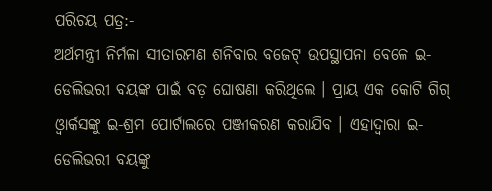ପରିଚୟ ପତ୍ର:-
ଅର୍ଥମନ୍ତ୍ରୀ ନିର୍ମଳା ସୀତାରମଣ ଶନିବାର ବଜେଟ୍ ଉପସ୍ଥାପନା ବେଳେ ଇ-ଡେଲିଭରୀ ବୟଙ୍କ ପାଇଁ ବଡ଼ ଘୋଷଣା କରିଥିଲେ । ପ୍ରାୟ ଏକ କୋଟି ଗିଗ୍ ଓ୍ବାର୍କସଙ୍କୁ ଇ-ଶ୍ରମ ପୋର୍ଟାଲରେ ପଞ୍ଜୀକରଣ କରାଯିବ । ଏହାଦ୍ବାରା ଇ-ଡେଲିଭରୀ ବୟଙ୍କୁ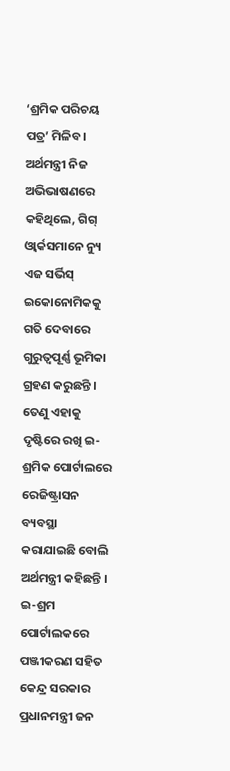‘ଶ୍ରମିକ ପରିଚୟ ପତ୍ର’ ମିଳିବ । ଅର୍ଥମନ୍ତ୍ରୀ ନିଜ ଅଭିଭାଷଣରେ କହିଥିଲେ, ଗିଗ୍ ଓ୍ବାର୍କସମାନେ ନ୍ୟୁ ଏଜ ସର୍ଭିସ୍ ଇକୋନୋମିକକୁ ଗତି ଦେବାରେ ଗୁରୁତ୍ବପୂର୍ଣ୍ଣ ଭୂମିକା ଗ୍ରହଣ କରୁଛନ୍ତି । ତେଣୁ ଏହାକୁ ଦୃଷ୍ଟିରେ ରଖି ଇ-ଶ୍ରମିକ ପୋର୍ଟାଲରେ ରେଜିଷ୍ଟ୍ରାସନ ବ୍ୟବସ୍ଥା କରାଯାଇଛି ବୋଲି ଅର୍ଥମନ୍ତ୍ରୀ କହିଛନ୍ତି ।
ଇ-ଶ୍ରମ ପୋର୍ଟାଲକରେ ପଞ୍ଜୀକରଣ ସହିତ କେନ୍ଦ୍ର ସରକାର ପ୍ରଧାନମନ୍ତ୍ରୀ ଜନ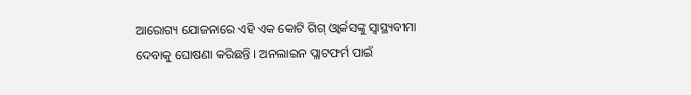ଆରୋଗ୍ୟ ଯୋଜନାରେ ଏହି ଏକ କୋଟି ଗିଗ୍ ଓ୍ବାର୍କସଙ୍କୁ ସ୍ବାସ୍ଥ୍ୟବୀମା ଦେବାକୁ ଘୋଷଣା କରିଛନ୍ତି । ଅନଲାଇନ ପ୍ଲାଟଫର୍ମ ପାଇଁ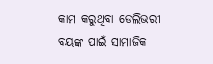କାମ କରୁଥିବା ଡେଲିଭରୀ ବୟଙ୍କ ପାଇଁ ସାମାଜିକ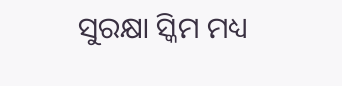ସୁରକ୍ଷା ସ୍କିମ ମଧ୍ୟ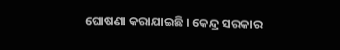ଘୋଷଣା କରାଯାଇଛି । କେନ୍ଦ୍ର ସରକାର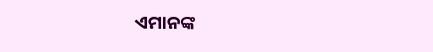ଏମାନଙ୍କ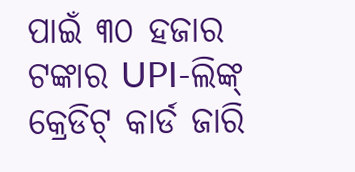ପାଇଁ ୩୦ ହଜାର ଟଙ୍କାର UPI-ଲିଙ୍କ୍ କ୍ରେଡିଟ୍ କାର୍ଡ ଜାରି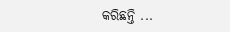କରିଛନ୍ତି ...